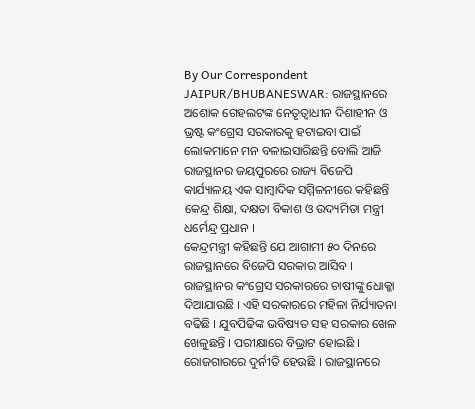By Our Correspondent
JAIPUR/BHUBANESWAR: ରାଜସ୍ଥାନରେ ଅଶୋକ ଗେହଲଟଙ୍କ ନେତୃତ୍ୱାଧୀନ ଦିଶାହୀନ ଓ ଭ୍ରଷ୍ଟ କଂଗ୍ରେସ ସରକାରକୁ ହଟାଇବା ପାଇଁ ଲୋକମାନେ ମନ ବଳାଇସାରିଛନ୍ତି ବୋଲି ଆଜି ରାଜସ୍ଥାନର ଜୟପୁରରେ ରାଜ୍ୟ ବିଜେପି କାର୍ଯ୍ୟାଳୟ ଏକ ସାମ୍ବାଦିକ ସମ୍ମିଳନୀରେ କହିଛନ୍ତି କେନ୍ଦ୍ର ଶିକ୍ଷା, ଦକ୍ଷତା ବିକାଶ ଓ ଉଦ୍ୟମିତା ମନ୍ତ୍ରୀ ଧର୍ମେନ୍ଦ୍ର ପ୍ରଧାନ ।
କେନ୍ଦ୍ରମନ୍ତ୍ରୀ କହିଛନ୍ତି ଯେ ଆଗାମୀ ୫୦ ଦିନରେ ରାଜସ୍ଥାନରେ ବିଜେପି ସରକାର ଆସିବ । ରାଜସ୍ଥାନର କଂଗ୍ରେସ ସରକାରରେ ଚାଷୀଙ୍କୁ ଧୋକ୍କା ଦିଆଯାଉଛି । ଏହି ସରକାରରେ ମହିଳା ନିର୍ଯ୍ୟାତନା ବଢିଛି । ଯୁବପିଢିଙ୍କ ଭବିଷ୍ୟତ ସହ ସରକାର ଖେଳ ଖେଳୁଛନ୍ତି । ପରୀକ୍ଷାରେ ବିଭ୍ରାଟ ହୋଇଛି । ରୋଜଗାରରେ ଦୁର୍ନୀତି ହେଉଛି । ରାଜସ୍ଥାନରେ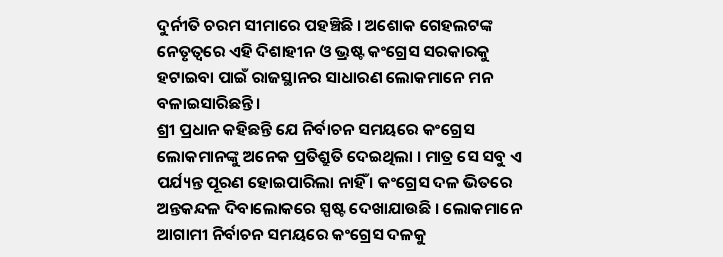ଦୁର୍ନୀତି ଚରମ ସୀମାରେ ପହଞ୍ଚିଛି । ଅଶୋକ ଗେହଲଟଙ୍କ ନେତୃତ୍ୱରେ ଏହି ଦିଶାହୀନ ଓ ଭ୍ରଷ୍ଟ କଂଗ୍ରେସ ସରକାରକୁ ହଟାଇବା ପାଇଁ ରାଜସ୍ଥାନର ସାଧାରଣ ଲୋକମାନେ ମନ ବଳାଇସାରିଛନ୍ତି ।
ଶ୍ରୀ ପ୍ରଧାନ କହିଛନ୍ତି ଯେ ନିର୍ବାଚନ ସମୟରେ କଂଗ୍ରେସ ଲୋକମାନଙ୍କୁ ଅନେକ ପ୍ରତିଶ୍ରୁତି ଦେଇଥିଲା । ମାତ୍ର ସେ ସବୁ ଏ ପର୍ଯ୍ୟନ୍ତ ପୂରଣ ହୋଇପାରିଲା ନାହିଁ । କଂଗ୍ରେସ ଦଳ ଭିତରେ ଅନ୍ତକନ୍ଦଳ ଦିବାଲୋକରେ ସ୍ପଷ୍ଟ ଦେଖାଯାଉଛି । ଲୋକମାନେ ଆଗାମୀ ନିର୍ବାଚନ ସମୟରେ କଂଗ୍ରେସ ଦଳକୁ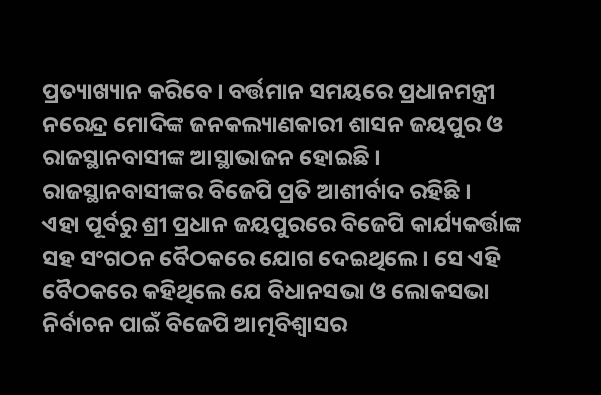ପ୍ରତ୍ୟାଖ୍ୟାନ କରିବେ । ବର୍ତ୍ତମାନ ସମୟରେ ପ୍ରଧାନମନ୍ତ୍ରୀ ନରେନ୍ଦ୍ର ମୋଦିଙ୍କ ଜନକଲ୍ୟାଣକାରୀ ଶାସନ ଜୟପୁର ଓ ରାଜସ୍ଥାନବାସୀଙ୍କ ଆସ୍ଥାଭାଜନ ହୋଇଛି । ରାଜସ୍ଥାନବାସୀଙ୍କର ବିଜେପି ପ୍ରତି ଆଶୀର୍ବାଦ ରହିଛି ।
ଏହା ପୂର୍ବରୁ ଶ୍ରୀ ପ୍ରଧାନ ଜୟପୁରରେ ବିଜେପି କାର୍ଯ୍ୟକର୍ତ୍ତାଙ୍କ ସହ ସଂଗଠନ ବୈଠକରେ ଯୋଗ ଦେଇଥିଲେ । ସେ ଏହି ବୈଠକରେ କହିଥିଲେ ଯେ ବିଧାନସଭା ଓ ଲୋକସଭା ନିର୍ବାଚନ ପାଇଁ ବିଜେପି ଆତ୍ମବିଶ୍ୱାସର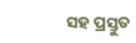ସହ ପ୍ରସ୍ତୁତ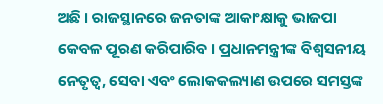ଅଛି । ରାଜସ୍ଥାନରେ ଜନତାଙ୍କ ଆକାଂକ୍ଷାକୁ ଭାଜପା କେବଳ ପୂରଣ କରିପାରିବ । ପ୍ରଧାନମନ୍ତ୍ରୀଙ୍କ ବିଶ୍ୱସନୀୟ ନେତୃତ୍ୱ, ସେବା ଏବଂ ଲୋକକଲ୍ୟାଣ ଉପରେ ସମସ୍ତଙ୍କ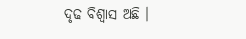ଦୃଢ ବିଶ୍ୱାସ ଅଛି ।